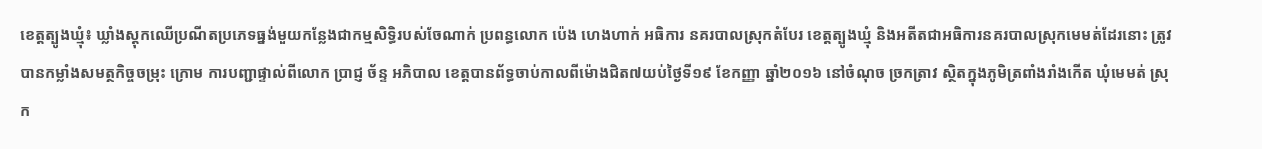ខេត្តត្បូងឃ្មុំ៖ ឃ្លាំងស្តុកឈើប្រណីតប្រភេទធ្នង់មួយកន្លែងជាកម្មសិទ្ធិរបស់ចែណាក់ ប្រពន្ធលោក ប៉េង ហេងហាក់ អធិការ នគរបាលស្រុកតំបែរ ខេត្តត្បូងឃ្មុំ និងអតីតជាអធិការនគរបាលស្រុកមេមត់ដែរនោះ ត្រូវបានកម្លាំងសមត្ថកិច្ចចម្រុះ ក្រោម ការបញ្ជាផ្ទាល់ពីលោក ប្រាជ្ញ ច័ន្ទ អភិបាល ខេត្តបានព័ទ្ធចាប់កាលពីម៉ោងជិត៧យប់ថ្ងៃទី១៩ ខែកញ្ញា ឆ្នាំ២០១៦ នៅចំណុច ច្រកត្រាវ ស្ថិតក្នុងភូមិត្រពាំងរាំងកើត ឃុំមេមត់ ស្រុក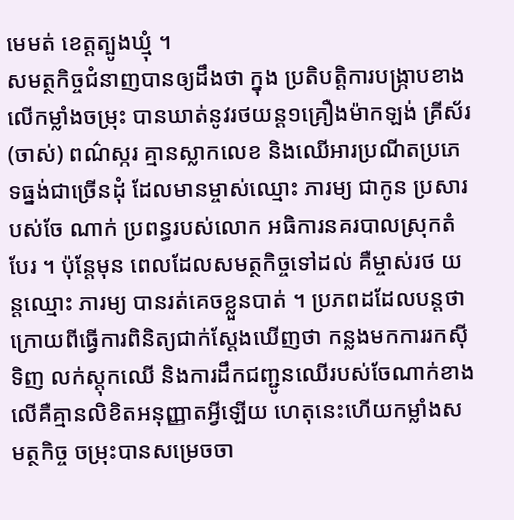មេមត់ ខេត្តត្បូងឃ្មុំ ។
សមត្ថកិច្ចជំនាញបានឲ្យដឹងថា ក្នុង ប្រតិបត្តិការបង្ក្រាបខាងលើកម្លាំងចម្រុះ បានឃាត់នូវរថយន្ត១គ្រឿងម៉ាកឡង់ គ្រីស័រ (ចាស់) ពណ៌ស្ករ គ្មានស្លាកលេខ និងឈើអារប្រណីតប្រភេទធ្នង់ជាច្រើនដុំ ដែលមានម្ចាស់ឈ្មោះ ភារម្យ ជាកូន ប្រសារបស់ចែ ណាក់ ប្រពន្ធរបស់លោក អធិការនគរបាលស្រុកតំបែរ ។ ប៉ុន្តែមុន ពេលដែលសមត្ថកិច្ចទៅដល់ គឺម្ចាស់រថ យន្តឈ្មោះ ភារម្យ បានរត់គេចខ្លួនបាត់ ។ ប្រភពដដែលបន្តថា ក្រោយពីធ្វើការពិនិត្យជាក់ស្តែងឃើញថា កន្លងមកការរកស៊ីទិញ លក់ស្តុកឈើ និងការដឹកជញ្ជូនឈើរបស់ចែណាក់ខាងលើគឺគ្មានលិខិតអនុញ្ញាតអ្វីឡើយ ហេតុនេះហើយកម្លាំងសមត្ថកិច្ច ចម្រុះបានសម្រេចចា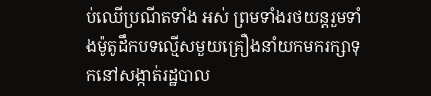ប់ឈើប្រណីតទាំង អស់ ព្រមទាំងរថយន្តរួមទាំងម៉ូតូដឹកបទល្មើសមួយគ្រឿងនាំយកមករក្សាទុកនៅសង្កាត់រដ្ឋបាល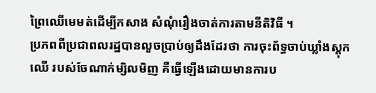ព្រៃឈើមេមត់ដើម្បីកសាង សំណុំរឿងចាត់ការតាមនីតិវិធី ។
ប្រភពពីប្រជាពលរដ្ឋបានលួចប្រាប់ឲ្យដឹងដែរថា ការចុះព័ទ្ធចាប់ឃ្លាំងស្តុកឈើ របស់ចែណាក់ម្សិលមិញ គឺធ្វើឡើងដោយមានការប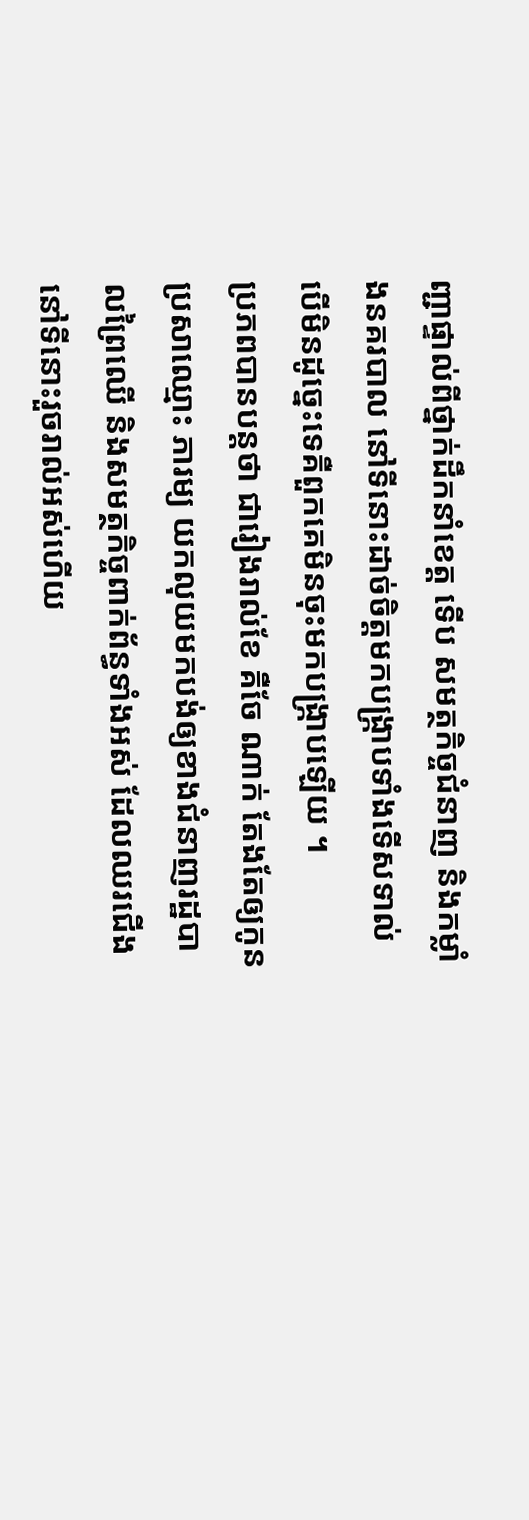ញ្ជាផ្ទាល់ពីថ្នាក់ដឹកនាំខេត្ត ទើប សមត្ថកិច្ចជំនាញ និងកម្លាំងនគរបាល នៅទីនោះដាច់ចិត្តមកបង្ក្រាបទាំងទើសទាល់ បើមិនដូច្នេះទេគឺពួកគេមិនចុះមកបង្ក្រាបឡើយ ។
ប្រភពបានបន្តថា ជារៀងរាល់ខែ គឺចែ ណាក់ តែងតែឲ្យកូនប្រសាឈ្មោះ ភារម្យ យកលុយមកបង់ឲ្យខាងជំនាញរដ្ឋបាលព្រៃឈើ និងសមត្ថកិច្ចពាក់ព័ន្ធទាំងអស់ ដែលឈរជើងនៅទីនោះរួចរាល់អស់ហើយ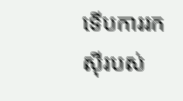ទើបការរកស៊ីរបស់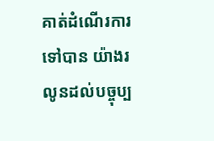គាត់ដំណើរការទៅបាន យ៉ាងរលូនដល់បច្ចុប្ប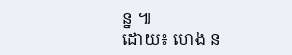ន្ន ៕
ដោយ៖ ហេង ន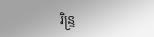រិន្ទ្រ